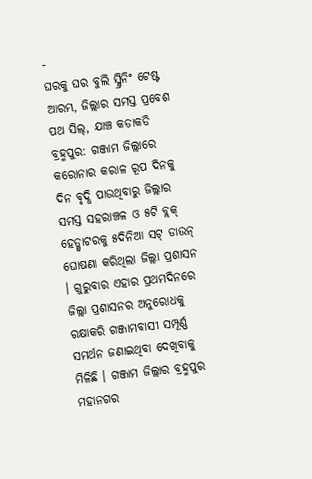-
ଘରକୁ ଘର ବୁଲି ସ୍କ୍ରିନିଂ ଟେଷ୍ଟ ଆରମ୍ଭ, ଜିଲ୍ଲାର ସମସ୍ତ ପ୍ରବେଶ ପଥ ସିଲ୍, ଯାଞ୍ଚ କଡାକଡି
ବ୍ରହ୍ମପୁର: ଗଞ୍ଜାମ ଜିଲ୍ଲାରେ କରୋନାର କରାଳ ରୂପ ଦିନକୁ ଦିନ ବୃଦ୍ଧି ପାଉଥିବାରୁ ଜିଲ୍ଲାର ସମସ୍ତ ସହରାଞ୍ଚଳ ଓ ୫ଟି ବ୍ଲକ୍ ହେଡ୍କ୍ୱାଟରକୁ ୫ଦିନିଆ ସଟ୍ ଡାଉନ୍ ଘୋଷଣା କରିଥିଲା ଜିଲ୍ଲା ପ୍ରଶାସନ । ଗୁରୁବାର ଏହାର ପ୍ରଥମଦିନରେ ଜିଲ୍ଲା ପ୍ରଶାସନର ଅନୁରୋଧକୁ ରକ୍ଷାକରି ଗଞ୍ଜାମବାସୀ ସମ୍ପୂର୍ଣ୍ଣ ସମର୍ଥନ ଜଣାଇଥିବା ଦେଖିବାକୁ ମିଳିଛି । ଗଞ୍ଜାମ ଜିଲ୍ଲାର ବ୍ରହ୍ମପୁର ମହାନଗର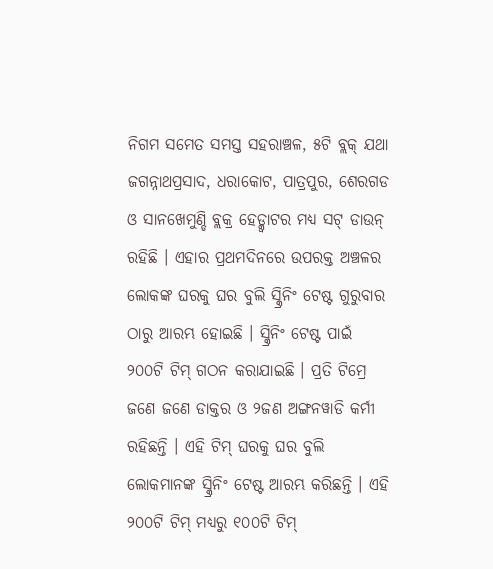ନିଗମ ସମେତ ସମସ୍ତ ସହରାଞ୍ଚଳ, ୫ଟି ବ୍ଲକ୍ ଯଥା ଜଗନ୍ନାଥପ୍ରସାଦ, ଧରାକୋଟ, ପାତ୍ରପୁର, ଶେରଗଡ ଓ ସାନଖେମୁଣ୍ଡି ବ୍ଲକ୍ର ହେଡ୍କ୍ୱାଟର ମଧ୍ୟ ସଟ୍ ଡାଉନ୍ ରହିଛି । ଏହାର ପ୍ରଥମଦିନରେ ଉପରକ୍ତ ଅଞ୍ଚଳର ଲୋକଙ୍କ ଘରକୁ ଘର ବୁଲି ସ୍କ୍ରିନିଂ ଟେଷ୍ଟ ଗୁରୁବାର ଠାରୁ ଆରମ୍ଭ ହୋଇଛି । ସ୍କ୍ରିନିଂ ଟେଷ୍ଟ ପାଇଁ ୨୦୦ଟି ଟିମ୍ ଗଠନ କରାଯାଇଛି । ପ୍ରତି ଟିମ୍ରେ ଜଣେ ଜଣେ ଡାକ୍ତର ଓ ୨ଜଣ ଅଙ୍ଗନୱାଡି କର୍ମୀ ରହିଛନ୍ତି । ଏହି ଟିମ୍ ଘରକୁ ଘର ବୁଲି ଲୋକମାନଙ୍କ ସ୍କ୍ରିନିଂ ଟେଷ୍ଟ ଆରମ୍ଭ କରିଛନ୍ତି । ଏହି ୨୦୦ଟି ଟିମ୍ ମଧ୍ୟରୁ ୧୦୦ଟି ଟିମ୍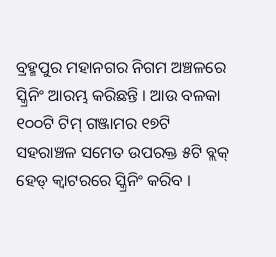ବ୍ରହ୍ମପୁର ମହାନଗର ନିଗମ ଅଞ୍ଚଳରେ ସ୍କ୍ରିନିଂ ଆରମ୍ଭ କରିଛନ୍ତି । ଆଉ ବଳକା ୧୦୦ଟି ଟିମ୍ ଗଞ୍ଜାମର ୧୭ଟି ସହରାଞ୍ଚଳ ସମେତ ଉପରକ୍ତ ୫ଟି ବ୍ଲକ୍ ହେଡ୍ କ୍ୱାଟରରେ ସ୍କ୍ରିନିଂ କରିବ ।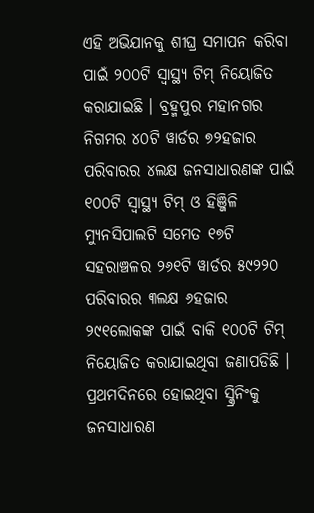ଏହି ଅଭିଯାନକୁ ଶୀଘ୍ର ସମାପନ କରିବା ପାଇଁ ୨୦୦ଟି ସ୍ୱାସ୍ଥ୍ୟ ଟିମ୍ ନିୟୋଜିତ କରାଯାଇଛି । ବ୍ରହ୍ମପୁର ମହାନଗର ନିଗମର ୪୦ଟି ୱାର୍ଡର ୭୨ହଜାର ପରିବାରର ୪ଲକ୍ଷ ଜନସାଧାରଣଙ୍କ ପାଇଁ ୧୦୦ଟି ସ୍ୱାସ୍ଥ୍ୟ ଟିମ୍ ଓ ହିଞ୍ଜିଳି ମ୍ୟୁନସିପାଲଟି ସମେତ ୧୭ଟି ସହରାଞ୍ଚଳର ୨୬୧ଟି ୱାର୍ଡର ୫୯୨୨୦ ପରିବାରର ୩ଲକ୍ଷ ୬ହଜାର ୨୯୧ଲୋକଙ୍କ ପାଇଁ ବାକି ୧୦୦ଟି ଟିମ୍ ନିୟୋଜିତ କରାଯାଇଥିବା ଜଣାପଡିଛି । ପ୍ରଥମଦିନରେ ହୋଇଥିବା ସ୍କ୍ରିନିଂକୁ ଜନସାଧାରଣ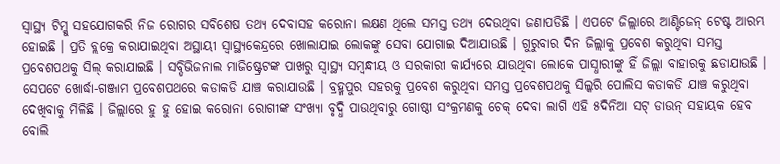ସ୍ୱାସ୍ଥ୍ୟ ଟିମ୍କୁ ସହଯୋଗକରି ନିଜ ରୋଗର ସବିଶେଷ ତଥ୍ୟ ଦେବାସହ କରୋନା ଲକ୍ଷଣ ଥିଲେ ସମସ୍ତ ତଥ୍ୟ ଦେଉଥିବା ଜଣାପଡିଛି । ଏପଟେ ଜିଲ୍ଲାରେ ଆଣ୍ଟିଜେନ୍ ଟେଷ୍ଟ ଆରମ୍ଭ ହୋଇଛି । ପ୍ରତି ବ୍ଲକ୍ରେ କରାଯାଇଥିବା ଅସ୍ଥାୟୀ ସ୍ୱାସ୍ଥ୍ୟକେନ୍ଦ୍ରରେ ଖୋଲାଯାଇ ଲୋକଙ୍କୁ ସେବା ଯୋଗାଇ ଦିଆଯାଉଛି । ଗୁରୁବାର ଦିନ ଜିଲ୍ଲାକୁ ପ୍ରବେଶ କରୁଥିବା ସମସ୍ତ ପ୍ରବେଶପଥକୁ ସିଲ୍ କରାଯାଇଛି । ସବ୍ଡିଭିଜନାଲ ମାଜିଷ୍ଟ୍ରେଟଙ୍କ ପାଖରୁ ସ୍ୱାସ୍ଥ୍ୟ ସମ୍ବନ୍ଧୀୟ ଓ ସରକାରୀ କାର୍ଯ୍ୟରେ ଯାଉଥିବା ଲୋକେ ପାସ୍ଧାରୀଙ୍କୁ ହିଁ ଜିଲ୍ଲା ବାହାରକୁ ଛଡାଯାଉଛି । ସେପଟେ ଖୋର୍ଦ୍ଧା-ଗଞ୍ଜାମ ପ୍ରବେଶପଥରେ କଡାକଡି ଯାଞ୍ଚ କରାଯାଉଛି । ବ୍ରହ୍ମପୁର ସହରକୁ ପ୍ରବେଶ କରୁଥିବା ସମସ୍ତ ପ୍ରବେଶପଥକୁ ସିଲ୍କରି ପୋଲିସ କଡାକଡି ଯାଞ୍ଚ କରୁଥିବା ଦେଖିବାକୁ ମିଳିଛି । ଜିଲ୍ଲାରେ ହୁ ହୁ ହୋଇ କରୋନା ରୋଗୀଙ୍କ ସଂଖ୍ୟା ବୃଦ୍ଧି ପାଉଥିବାରୁ ଗୋଷ୍ଠୀ ସଂକ୍ରମଣକୁ ଚେକ୍ ଦେବା ଲାଗି ଏହି ୫ଦିନିଆ ସଟ୍ ଡାଉନ୍ ସହାୟକ ହେବ ବୋଲି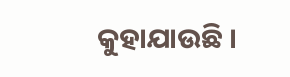କୁହାଯାଉଛି ।